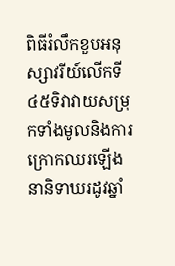ពិធីរំលឹកខួបអនុស្សាវរីយ៍លើកទី៤៥ទិវាវាយសម្រុកទាំងមូលនិងការក្រោកឈរឡើងនានិទាឃរដូវឆ្នាំ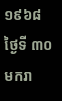១៩៦៨
ថ្ងៃទី ៣០ មករា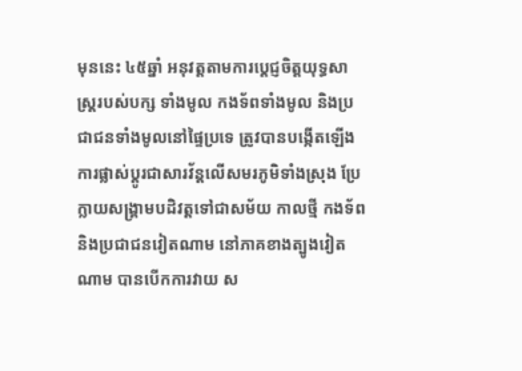មុននេះ ៤៥ឆ្នាំ អនុវត្តតាមការប្តេជ្ញចិត្តយុទ្ធសាស្ត្ររបស់បក្ស ទាំងមូល កងទ័ពទាំងមូល និងប្រជាជនទាំងមូលនៅផ្ទៃប្រទេ ត្រូវបានបង្កើតឡើង ការផ្លាស់ប្តូរជាសារវ័ន្តលើសមរភូមិទាំងស្រុង ប្រែក្លាយសង្គ្រាមបដិវត្តទៅជាសម័យ កាលថ្មី កងទ័ពនិងប្រជាជនវៀតណាម នៅភាគខាងត្បូងវៀតណាម បានបើកការវាយ ស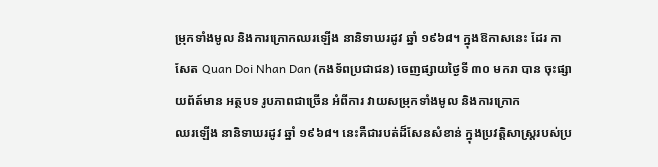ម្រុកទាំងមូល និងការក្រោកឈរឡើង នានិទាឃរដូវ ឆ្នាំ ១៩៦៨។ ក្នុងឱកាសនេះ ដែរ កាសែត Quan Doi Nhan Dan (កងទ័ពប្រជាជន) ចេញផ្សាយថ្ងៃទី ៣០ មករា បាន ចុះផ្សាយព័ត៍មាន អត្ថបទ រូបភាពជាច្រើន អំពីការ វាយសម្រុកទាំងមូល និងការក្រោក
ឈរឡើង នានិទាឃរដូវ ឆ្នាំ ១៩៦៨។ នេះគឺជារបត់ដ៏សែនសំខាន់ ក្នុងប្រវត្តិសាស្ត្ររបស់ប្រ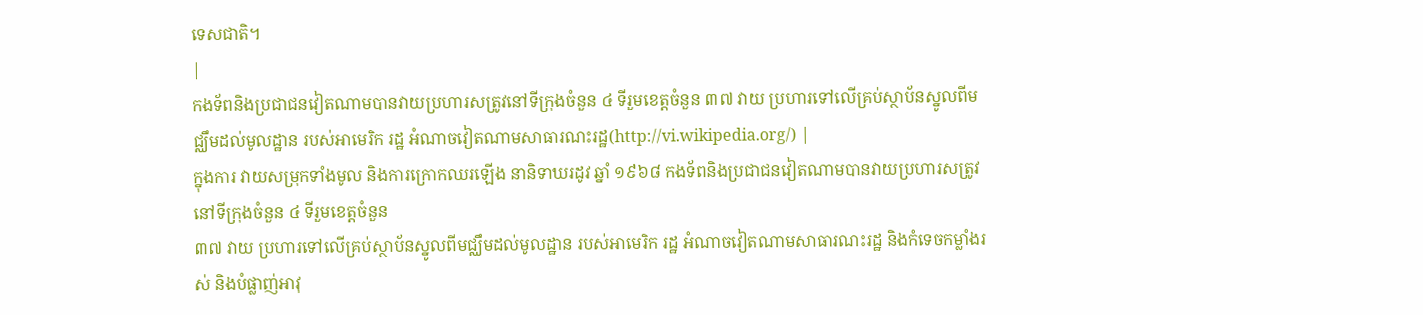ទេសជាតិ។
|
កងទ័ពនិងប្រជាជនវៀតណាមបានវាយប្រហារសត្រូវនៅទីក្រុងចំនួន ៤ ទីរួមខេត្តចំនួន ៣៧ វាយ ប្រហារទៅលើគ្រប់ស្ថាប័នស្នូលពីមជ្ឈឹមដល់មូលដ្ឋាន របស់អាមេរិក រដ្ឋ អំណាចវៀតណាមសាធារណះរដ្ឋ(http://vi.wikipedia.org/) |
ក្នុងការ វាយសម្រុកទាំងមូល និងការក្រោកឈរឡើង នានិទាឃរដូវ ឆ្នាំ ១៩៦៨ កងទ័ពនិងប្រជាជនវៀតណាមបានវាយប្រហារសត្រូវនៅទីក្រុងចំនួន ៤ ទីរួមខេត្តចំនួន
៣៧ វាយ ប្រហារទៅលើគ្រប់ស្ថាប័នស្នូលពីមជ្ឈឹមដល់មូលដ្ឋាន របស់អាមេរិក រដ្ឋ អំណាចវៀតណាមសាធារណះរដ្ឋ និងកំទេចកម្លាំងរស់ និងបំផ្លាញ់អាវុ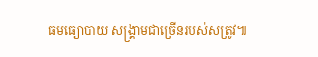ធមធ្យោបាយ សង្គ្រាមជាច្រើនរបស់សត្រូវ៕